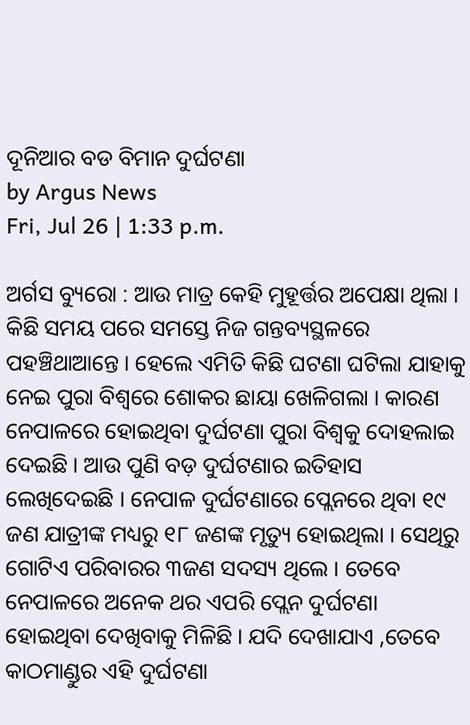ଦୂନିଆର ବଡ ବିମାନ ଦୁର୍ଘଟଣା
by Argus News
Fri, Jul 26 | 1:33 p.m.

ଅର୍ଗସ ବ୍ୟୁରୋ : ଆଉ ମାତ୍ର କେହି ମୁହୂର୍ତ୍ତର ଅପେକ୍ଷା ଥିଲା । କିଛି ସମୟ ପରେ ସମସ୍ତେ ନିଜ ଗନ୍ତବ୍ୟସ୍ଥଳରେ ପହଞ୍ଚିଥାଆନ୍ତେ । ହେଲେ ଏମିତି କିଛି ଘଟଣା ଘଟିଲା ଯାହାକୁ ନେଇ ପୁରା ବିଶ୍ଵରେ ଶୋକର ଛାୟା ଖେଳିଗଲା । କାରଣ ନେପାଳରେ ହୋଇଥିବା ଦୁର୍ଘଟଣା ପୁରା ବିଶ୍ଵକୁ ଦୋହଲାଇ ଦେଇଛି । ଆଉ ପୁଣି ବଡ଼ ଦୁର୍ଘଟଣାର ଇତିହାସ ଲେଖିଦେଇଛି । ନେପାଳ ଦୁର୍ଘଟଣାରେ ପ୍ଲେନରେ ଥିବା ୧୯ ଜଣ ଯାତ୍ରୀଙ୍କ ମଧ୍ୟରୁ ୧୮ ଜଣଙ୍କ ମୃତ୍ୟୁ ହୋଇଥିଲା । ସେଥିରୁ ଗୋଟିଏ ପରିବାରର ୩ଜଣ ସଦସ୍ୟ ଥିଲେ । ତେବେ ନେପାଳରେ ଅନେକ ଥର ଏପରି ପ୍ଲେନ ଦୁର୍ଘଟଣା ହୋଇଥିବା ଦେଖିବାକୁ ମିଳିଛି । ଯଦି ଦେଖାଯାଏ ,ତେବେ  କାଠମାଣ୍ଡୁର ଏହି ଦୁର୍ଘଟଣା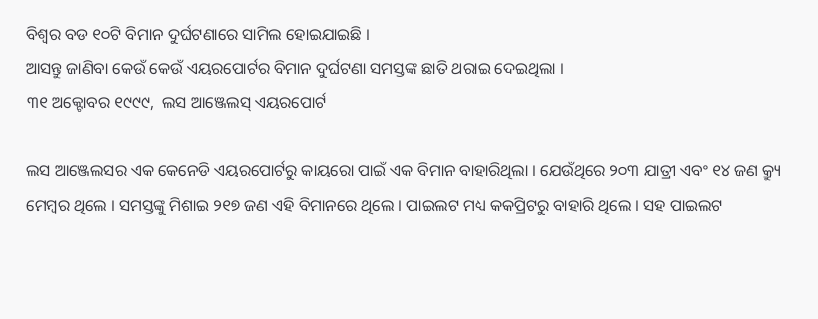ବିଶ୍ବର ବଡ ୧୦ଟି ବିମାନ ଦୁର୍ଘଟଣାରେ ସାମିଲ ହୋଇଯାଇଛି ।
ଆସନ୍ତୁ ଜାଣିବା କେଉଁ କେଉଁ ଏୟରପୋର୍ଟର ବିମାନ ଦୁର୍ଘଟଣା ସମସ୍ତଙ୍କ ଛାତି ଥରାଇ ଦେଇଥିଲା ।
୩୧ ଅକ୍ଟୋବର ୧୯୯୯,  ଲସ ଆଞ୍ଜେଲସ୍ ଏୟରପୋର୍ଟ

ଲସ ଆଞ୍ଜେଲସର ଏକ କେନେଡି ଏୟରପୋର୍ଟରୁ କାୟରୋ ପାଇଁ ଏକ ବିମାନ ବାହାରିଥିଲା । ଯେଉଁଥିରେ ୨୦୩ ଯାତ୍ରୀ ଏବଂ ୧୪ ଜଣ କ୍ର୍ୟୁ ମେମ୍ବର ଥିଲେ । ସମସ୍ତଙ୍କୁ ମିଶାଇ ୨୧୭ ଜଣ ଏହି ବିମାନରେ ଥିଲେ । ପାଇଲଟ ମଧ୍ୟ କକପ୍ରିଟରୁ ବାହାରି ଥିଲେ । ସହ ପାଇଲଟ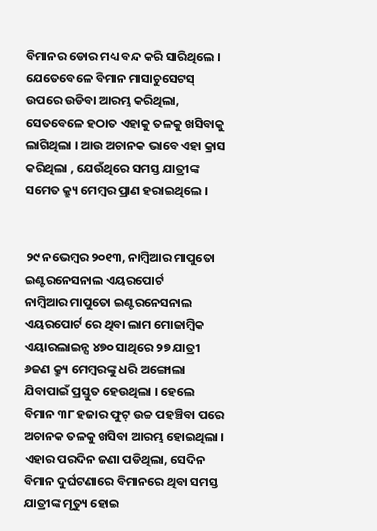ବିମାନର ଡୋର ମଧ୍ୟ ବନ୍ଦ କରି ସାରିଥିଲେ । ଯେତେବେଳେ ବିମାନ ମାସାଚୁସେଟସ୍ ଉପରେ ଉଡିବା ଆରମ୍ଭ କରିଥିଲା, ସେତବେଳେ ହଠାତ ଏହାକୁ ତଳକୁ ଖସିବାକୁ ଲାଗିଥିଲା । ଆଉ ଅଚାନକ ଭାବେ ଏହା କ୍ରାସ କରିଥିଲା , ଯେଉଁଥିରେ ସମସ୍ତ ଯାତ୍ରୀଙ୍କ ସମେତ କ୍ର୍ୟୁ ମେମ୍ବର ପ୍ରାଣ ହରାଇଥିଲେ ।


୨୯ ନଭେମ୍ବର ୨୦୧୩, ନାମ୍ବିଆର ମାପୁତୋ ଇଣ୍ଟରନେସନାଲ ଏୟରପୋର୍ଟ
ନାମ୍ବିଆର ମାପୁତୋ ଇଣ୍ଟରନେସନାଲ ଏୟରପୋର୍ଟ ରେ ଥିବା ଲାମ ମୋଜାମ୍ବିକ ଏୟାରଲାଇନ୍ସ ୪୭୦ ସାଥିରେ ୨୭ ଯାତ୍ରୀ ୬ଜଣ କ୍ର୍ୟୁ ମେମ୍ବରଙ୍କୁ ଧରି ଅଙ୍ଗୋଲା ଯିବାପାଇଁ ପ୍ରସ୍ତୁତ ହେଉଥିଲା । ହେଲେ ବିମାନ ୩୮ ହଜାର ଫୁଟ୍ ଉଚ୍ଚ ପହଞ୍ଚିବା ପରେ ଅଚାନକ ତଳକୁ ଖସିବା ଆରମ୍ଭ ହୋଇଥିଲା । ଏହାର ପରଦିନ ଜଣା ପଡିଥିଲା, ସେଦିନ ବିମାନ ଦୁର୍ଘଟଣାରେ ବିମାନରେ ଥିବା ସମସ୍ତ ଯାତ୍ରୀଙ୍କ ମୃତ୍ୟୁ ହୋଇ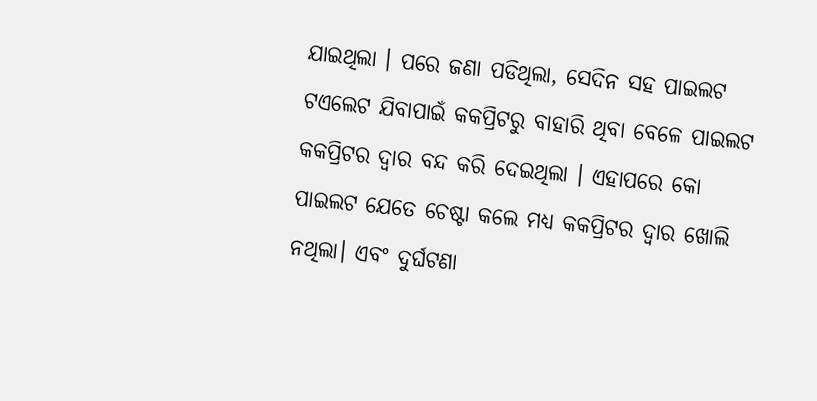ଯାଇଥିଲା । ପରେ ଜଣା ପଡିଥିଲା, ସେଦିନ ସହ ପାଇଲଟ ଟଏଲେଟ ଯିବାପାଇଁ କକପ୍ରିଟରୁ ବାହାରି ଥିବା ବେଳେ ପାଇଲଟ କକପ୍ରିଟର ଦ୍ବାର ବନ୍ଦ କରି ଦେଇଥିଲା । ଏହାପରେ କୋ ପାଇଲଟ ଯେତେ ଚେଷ୍ଟା କଲେ ମଧ୍ୟ କକପ୍ରିଟର ଦ୍ବାର ଖୋଲି ନଥିଲା। ଏବଂ ଦୁର୍ଘଟଣା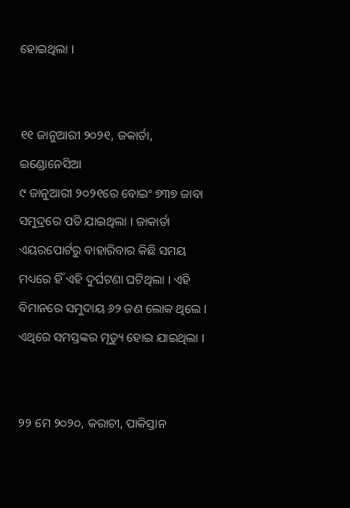ହୋଇଥିଲା ।


୧୧ ଜାନୁଆରୀ ୨୦୨୧, ଜକାର୍ତା, ଇଣ୍ଡୋନେସିଆ
୯ ଜାନୁଆରୀ ୨୦୨୧ରେ ବୋଇଂ ୭୩୭ ଜାବା ସମୁଦ୍ରରେ ପଡି ଯାଇଥିଲା । ଜାକାର୍ତା ଏୟରପୋର୍ଟରୁ ବାହାରିବାର କିଛି ସମୟ ମଧ୍ୟରେ ହିଁ ଏହି ଦୁର୍ଘଟଣା ଘଟିଥିଲା । ଏହି ବିମାନରେ ସମୁଦାୟ ୬୨ ଜଣ ଲୋକ ଥିଲେ । ଏଥିରେ ସମସ୍ତଙ୍କର ମୃତ୍ୟୁ ହୋଇ ଯାଇଥିଲା ।


୨୨ ମେ ୨୦୨୦, କରାଚୀ, ପାକିସ୍ତାନ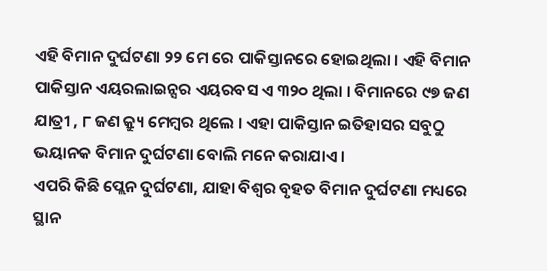ଏହି ବିମାନ ଦୁର୍ଘଟଣା ୨୨ ମେ ରେ ପାକିସ୍ତାନରେ ହୋଇଥିଲା । ଏହି ବିମାନ ପାକିସ୍ତାନ ଏୟରଲାଇନ୍ସର ଏୟରବସ ଏ ୩୨୦ ଥିଲା । ବିମାନରେ ୯୭ ଜଣ ଯାତ୍ରୀ , ୮ ଜଣ କ୍ର୍ୟୁ ମେମ୍ବର ଥିଲେ । ଏହା ପାକିସ୍ତାନ ଇତିହାସର ସବୁଠୁ ଭୟାନକ ବିମାନ ଦୁର୍ଘଟଣା ବୋଲି ମନେ କରାଯାଏ ।
ଏପରି କିଛି ପ୍ଲେନ ଦୁର୍ଘଟଣା, ଯାହା ବିଶ୍ବର ବୃହତ ବିମାନ ଦୁର୍ଘଟଣା ମଧ୍ୟରେ ସ୍ଥାନ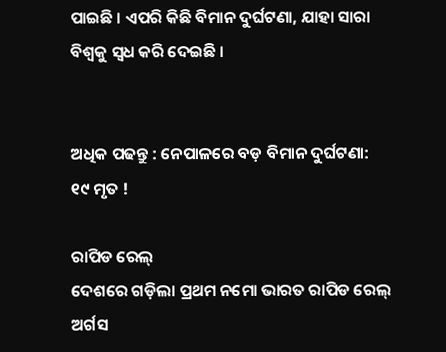ପାଇଛି । ଏପରି କିଛି ବିମାନ ଦୁର୍ଘଟଣା, ଯାହା ସାରା ବିଶ୍ବକୁ ସ୍ବଧ କରି ଦେଇଛି ।


ଅଧିକ ପଢନ୍ତୁ : ନେପାଳରେ ବଡ଼ ବିମାନ ଦୁର୍ଘଟଣା: ୧୯ ମୃତ !

ରାପିଡ ରେଲ୍
ଦେଶରେ ଗଡ଼ିଲା ପ୍ରଥମ ନମୋ ଭାରତ ରାପିଡ ରେଲ୍
ଅର୍ଗସ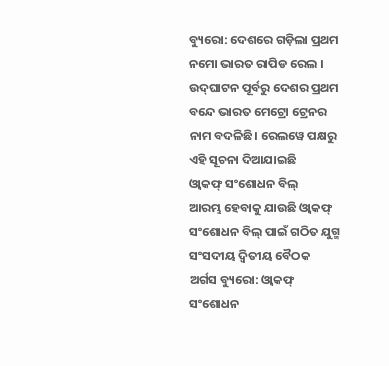ବ୍ୟୁରୋ: ଦେଶରେ ଗଡ଼ିଲା ପ୍ରଥମ ନମୋ ଭାରତ ରାପିଡ ରେଲ । ଉଦ୍‌ଘାଟନ ପୂର୍ବରୁ ଦେଶର ପ୍ରଥମ ବନ୍ଦେ ଭାରତ ମେଟ୍ରୋ ଟ୍ରେନର ନାମ ବଦଳିଛି। ରେଲୱେ ପକ୍ଷରୁ ଏହି ସୂଚନା ଦିଆଯାଇଛି
ଓ୍ବାକଫ୍ ସଂଶୋଧନ ବିଲ୍
ଆରମ୍ଭ ହେବାକୁ ଯାଉଛି ଓ୍ବାକଫ୍ ସଂଶୋଧନ ବିଲ୍ ପାଇଁ ଗଠିତ ଯୁଗ୍ମ ସଂସଦୀୟ ଦ୍ବିତୀୟ ବୈଠକ
ଅର୍ଗସ ବ୍ୟୁରୋ: ଓ୍ବାକଫ୍ ସଂଶୋଧନ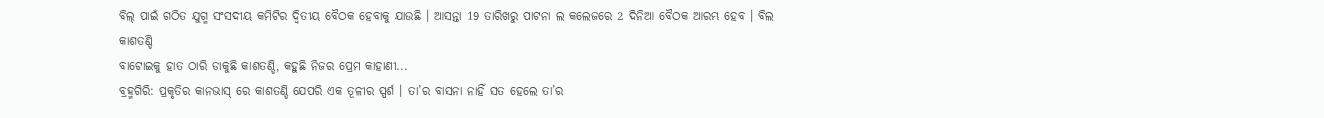ବିଲ୍ ପାଇଁ ଗଠିତ ଯୁଗ୍ମ ସଂସଦୀୟ କମିଟିର ଦ୍ବିତୀୟ ବୈଠକ ହେବାକୁ ଯାଉଛି । ଆସନ୍ତା 19 ତାରିଖରୁ ପାଟନା ଲ କଲେଜରେ 2 ଦିନିଆ ବୈଠକ ଆରମ୍ଭ ହେବ । ବିଲ
କାଶତଣ୍ଡି
ବାଟୋଇକୁ ହାତ ଠାରି ଡାକୁଛି କାଶତଣ୍ଡି, କହୁଛି ନିଜର ପ୍ରେମ କାହାଣୀ...
ବ୍ରହ୍ମଗିରି: ପ୍ରକୃତିର କାନଭାସ୍ ରେ କାଶତଣ୍ଡି ଯେପରି ଏକ ତୂଳୀର ସ୍ପର୍ଶ । ତା’ର ବାସନା ନାହିଁ ସତ ହେଲେ ତା’ର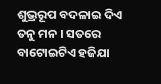ଶୁଭ୍ରରୂପ ବଦଳାଇ ଦିଏ ତନୁ ମନ । ସତରେ ବାଟୋଇଟିଏ ହଜିଯା